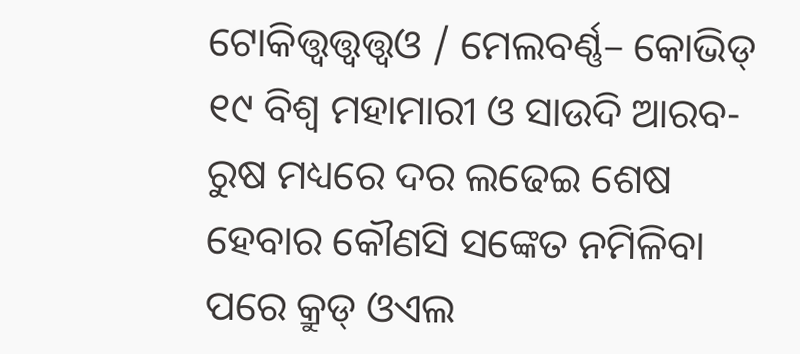ଟୋକିତ୍ତ୍ୱତ୍ତ୍ୱତ୍ତ୍ୱଓ / ମେଲବର୍ଣ୍ଣ– କୋଭିଡ୍ ୧୯ ବିଶ୍ୱ ମହାମାରୀ ଓ ସାଉଦି ଆରବ-ରୁଷ ମଧ୍ୟରେ ଦର ଲଢେଇ ଶେଷ ହେବାର କୌଣସି ସଙ୍କେତ ନମିଳିବା ପରେ କ୍ରୁଡ୍ ଓଏଲ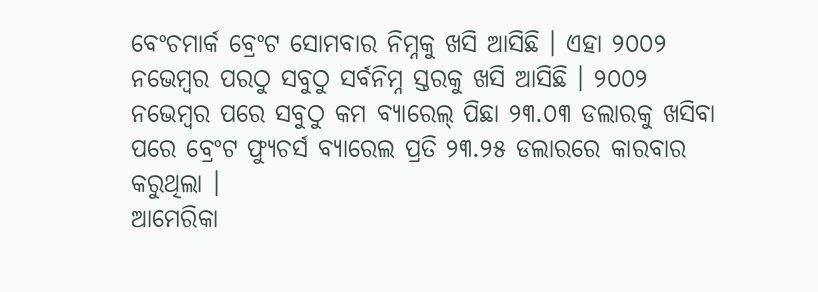ବେଂଚମାର୍କ ବ୍ରେଂଟ ସୋମବାର ନିମ୍ନକୁ ଖସି ଆସିଛି । ଏହା ୨୦୦୨ ନଭେମ୍ବର ପରଠୁ ସବୁଠୁ ସର୍ବନିମ୍ନ ସ୍ତରକୁ ଖସି ଆସିଛି । ୨୦୦୨ ନଭେମ୍ବର ପରେ ସବୁଠୁ କମ ବ୍ୟାରେଲ୍ ପିଛା ୨୩.୦୩ ଡଲାରକୁ ଖସିବା ପରେ ବ୍ରେଂଟ ଫ୍ୟୁଚର୍ସ ବ୍ୟାରେଲ ପ୍ରତି ୨୩.୨୫ ଡଲାରରେ କାରବାର କରୁଥିଲା ।
ଆମେରିକା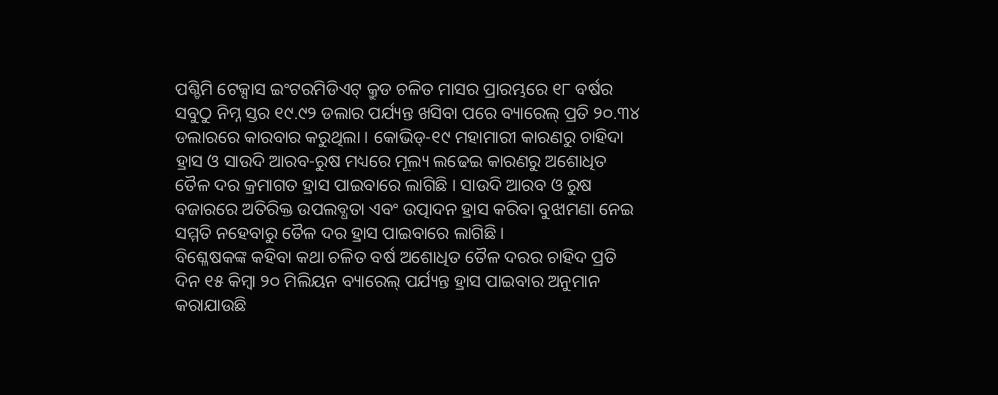ପଶ୍ଚିମି ଟେକ୍ସାସ ଇଂଟରମିଡିଏଟ୍ କ୍ରୁଡ ଚଳିତ ମାସର ପ୍ରାରମ୍ଭରେ ୧୮ ବର୍ଷର ସବୁଠୁ ନିମ୍ନ ସ୍ତର ୧୯.୯୨ ଡଲାର ପର୍ଯ୍ୟନ୍ତ ଖସିବା ପରେ ବ୍ୟାରେଲ୍ ପ୍ରତି ୨୦.୩୪ ଡଲାରରେ କାରବାର କରୁଥିଲା । କୋଭିଡ୍-୧୯ ମହାମାରୀ କାରଣରୁ ଚାହିଦା ହ୍ରାସ ଓ ସାଉଦି ଆରବ-ରୁଷ ମଧ୍ୟରେ ମୂଲ୍ୟ ଲଢେଇ କାରଣରୁ ଅଶୋଧିତ ତୈଳ ଦର କ୍ରମାଗତ ହ୍ରାସ ପାଇବାରେ ଲାଗିଛି । ସାଉଦି ଆରବ ଓ ରୁଷ ବଜାରରେ ଅତିରିକ୍ତ ଉପଲବ୍ଧତା ଏବଂ ଉତ୍ପାଦନ ହ୍ରାସ କରିବା ବୁଝାମଣା ନେଇ ସମ୍ମତି ନହେବାରୁ ତୈଳ ଦର ହ୍ରାସ ପାଇବାରେ ଲାଗିଛି ।
ବିଶ୍ଳେଷକଙ୍କ କହିବା କଥା ଚଳିତ ବର୍ଷ ଅଶୋଧିତ ତୈଳ ଦରର ଚାହିଦ ପ୍ରତି ଦିନ ୧୫ କିମ୍ବା ୨୦ ମିଲିୟନ ବ୍ୟାରେଲ୍ ପର୍ଯ୍ୟନ୍ତ ହ୍ରାସ ପାଇବାର ଅନୁମାନ କରାଯାଉଛି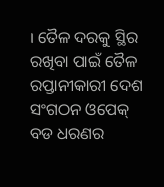। ତୈଳ ଦରକୁ ସ୍ଥିର ରଖିବା ପାଇଁ ତୈଳ ରପ୍ତାନୀକାରୀ ଦେଶ ସଂଗଠନ ଓପେକ୍ ବଡ ଧରଣର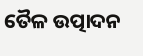ତୈଳ ଉତ୍ପାଦନ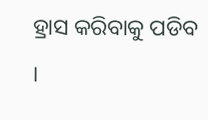ହ୍ରାସ କରିବାକୁ ପଡିବ ।